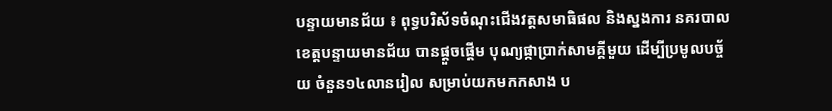បន្ទាយមានជ័យ ៖ ពុទ្ធបរិស័ទចំណុះជើងវត្តសមាធិផល និងស្នងការ នគរបាល ខេត្តបន្ទាយមានជ័យ បានផ្តួចផ្តើម បុណ្យផ្កាប្រាក់សាមគ្គីមួយ ដើម្បីប្រមូលបច្ច័យ ចំនួន១៤លានរៀល សម្រាប់យកមកកសាង ប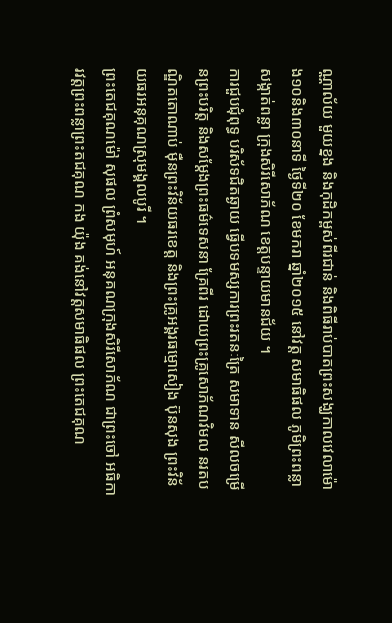ណ្ណាល័យ មួយខ្នង និងកុដិកម្ពស់ពីរជាន់ និងពិធីរាប់បាតព្រះសង្ឃកាលវេលាម៉ោង១០និង៣០នាទី ថ្ងៃទី២០ ខែមករា ឆ្នាំ២០១៥ នៅវត្ត សមាធិផល ភូមិព្រះពន្លា សង្កាត់ពន្លា ក្រុងសិរីសោភ័ណ ខេត្តបន្ទាយមានជ័យ ។
ការជួបជុំពុទ្ធ បរិស័ទជិតឆ្ងាយ ធ្វើបទមស្សការព្រះរតនៈត្រៃ សមាទាន សីលចម្រើនព្រះបរិត្ត និងសម្តែងព្រះធម៌ទេសនា គ្រែពីរ ដោយព្រះគ្រូសោភ័ណវិមល នរតបណ្ឌិតតោណាប់ ម៉ឺនព្រះវិន័យធរខេត្ត និងព្រះគ្រូអង្គរធម្មោសៀង ប៊ុនសុង ព្រះវិន័យធរអនុគុណស្រុមង្គលបូរី ។
ព្រះតេជគុណម៉ៅ សុផល ព្រំសមុហ៍ អនុគណក្រុងសិរីសោភ័ណ ជាព្រះចៅ អធិការវត្តព្រះពន្លាព្រះតជគុណ កង យ៉ុង គង់នៅវត្តសមាធិផល ព្រះតេជគុណ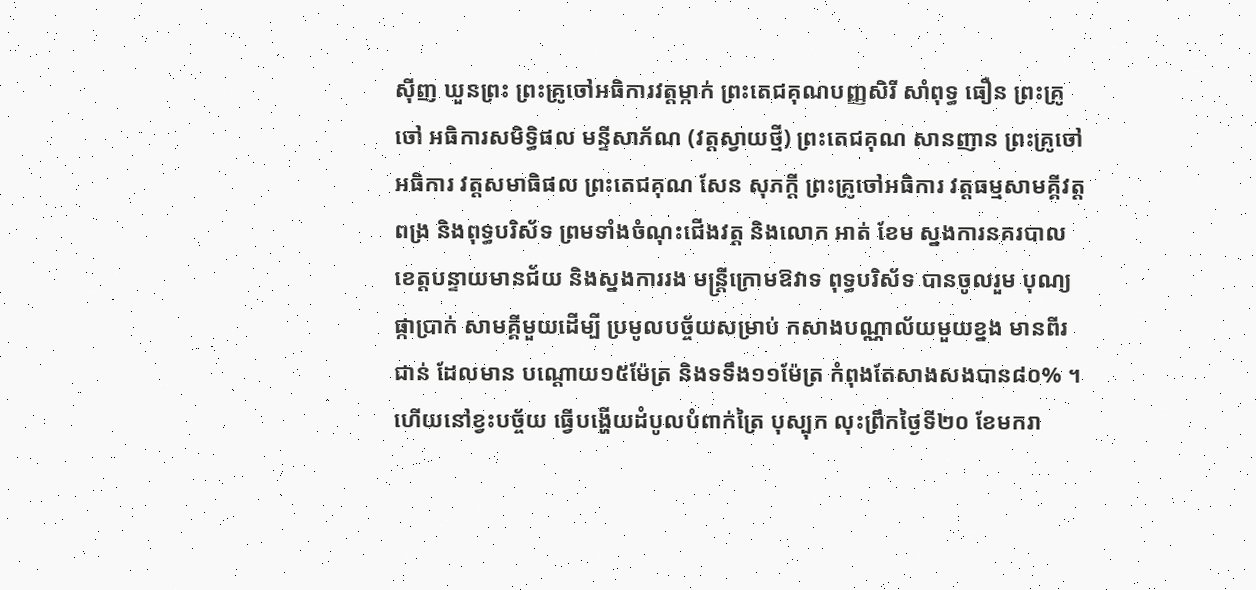ស៊ីញ ឃួនព្រះ ព្រះគ្រូចៅអធិការវត្តម្កាក់ ព្រះតេជគុណបញ្ញសិរី សាំពុទ្ធ ធឿន ព្រះគ្រូចៅ អធិការសមិទ្ធិផល មន្ទីសាភ័ណ (វត្តស្វាយថ្មី) ព្រះតេជគុណ សានញាន ព្រះគ្រូចៅអធិការ វត្តសមាធិផល ព្រះតេជគុណ សែន សុភក្តី ព្រះគ្រូចៅអធិការ វត្តធម្មសាមគ្គីវត្តពង្រ និងពុទ្ធបរិស័ទ ព្រមទាំងចំណុះជើងវត្ត និងលោក អាត់ ខែម ស្នងការនគរបាល ខេត្តបន្ទាយមានជ័យ និងស្នងការរង មន្រ្តីក្រោមឱវាទ ពុទ្ធបរិស័ទ បានចូលរួម បុណ្យផ្កាប្រាក់ សាមគ្គីមួយដើម្បី ប្រមូលបច្ច័យសម្រាប់ កសាងបណ្ណាល័យមួយខ្នង មានពីរជាន់ ដែលមាន បណ្តោយ១៥ម៉ែត្រ និងទទឹង១១ម៉ែត្រ កំពុងតែសាងសងបាន៨០% ។
ហើយនៅខ្វះបច្ច័យ ធ្វើបង្ហើយដំបូលបំពាក់ត្រៃ បុស្បុក លុះព្រឹកថ្ងៃទី២០ ខែមករា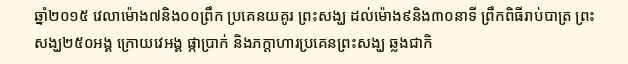ឆ្នាំ២០១៥ វេលាម៉ោង៧និង០០ព្រឹក ប្រគេនយគូរ ព្រះសង្ឃ ដល់ម៉ោង៩និង៣០នាទី ព្រឹកពិធីរាប់បាត្រ ព្រះសង្ឃ២៥០អង្គ ក្រោយវេអង្គ ផ្កាប្រាក់ និងភក្តាហារប្រគេនព្រះសង្ឃ ឆ្លងជាកិ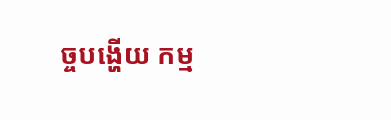ច្ចបង្ហើយ កម្ម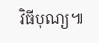វិធីបុណ្យ៕